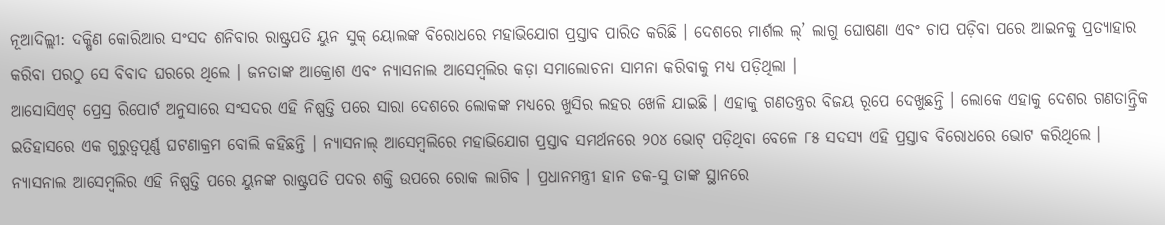ନୂଆଦିଲ୍ଲୀ: ଦକ୍ଷିଣ କୋରିଆର ସଂସଦ ଶନିବାର ରାଷ୍ଟ୍ରପତି ୟୁନ ସୁକ୍ ୟୋଲଙ୍କ ବିରୋଧରେ ମହାଭିଯୋଗ ପ୍ରସ୍ତାବ ପାରିତ କରିଛି । ଦେଶରେ ମାର୍ଶଲ ଲ୍’ ଲାଗୁ ଘୋଷଣା ଏବଂ ଚାପ ପଡ଼ିବା ପରେ ଆଇନକୁ ପ୍ରତ୍ୟାହାର କରିବା ପରଠୁ ସେ ବିବାଦ ଘରରେ ଥିଲେ । ଜନତାଙ୍କ ଆକ୍ରୋଶ ଏବଂ ନ୍ୟାସନାଲ ଆସେମ୍ୱଲିର କଡ଼ା ସମାଲୋଚନା ସାମନା କରିବାକୁ ମଧ୍ୟ ପଡ଼ିଥିଲା ।
ଆସୋସିଏଟ୍ ପ୍ରେସ୍ର ରିପୋର୍ଟ ଅନୁସାରେ ସଂସଦର ଏହି ନିଷ୍ପତ୍ତି ପରେ ସାରା ଦେଶରେ ଲୋକଙ୍କ ମଧ୍ୟରେ ଖୁସିର ଲହର ଖେଳି ଯାଇଛି । ଏହାକୁ ଗଣତନ୍ତ୍ରର ବିଜୟ ରୂପେ ଦେଖୁଛନ୍ତି । ଲୋକେ ଏହାକୁ ଦେଶର ଗଣତାନ୍ତ୍ରିକ ଇତିହାସରେ ଏକ ଗୁରୁତ୍ୱପୂର୍ଣ୍ଣ ଘଟଣାକ୍ରମ ବୋଲି କହିଛନ୍ତି । ନ୍ୟାସନାଲ୍ ଆସେମ୍ୱଲିରେ ମହାଭିଯୋଗ ପ୍ରସ୍ତାବ ସମର୍ଥନରେ ୨୦୪ ଭୋଟ୍ ପଡ଼ିଥିବା ବେଳେ ୮୫ ସଦସ୍ୟ ଏହି ପ୍ରସ୍ତାବ ବିରୋଧରେ ଭୋଟ କରିଥିଲେ । ନ୍ୟାସନାଲ ଆସେମ୍ୱଲିର ଏହି ନିଷ୍ପତ୍ତି ପରେ ୟୁନଙ୍କ ରାଷ୍ଟ୍ରପତି ପଦର ଶକ୍ତି ଉପରେ ରୋକ ଲାଗିବ । ପ୍ରଧାନମନ୍ତ୍ରୀ ହାନ ଡକ-ସୁ ତାଙ୍କ ସ୍ଥାନରେ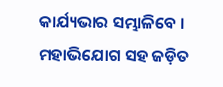କାର୍ଯ୍ୟଭାର ସମ୍ଭାଳିବେ ।
ମହାଭିଯୋଗ ସହ ଜଡ଼ିତ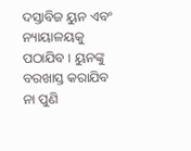ଦସ୍ତାବିଜ ୟୁନ ଏବଂ ନ୍ୟାୟାଳୟକୁ ପଠାଯିବ । ୟୁନଙ୍କୁ ବରଖାସ୍ତ କରାଯିବ ନା ପୁଣି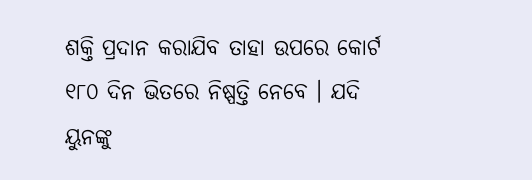ଶକ୍ତି ପ୍ରଦାନ କରାଯିବ ତାହା ଉପରେ କୋର୍ଟ ୧୮୦ ଦିନ ଭିତରେ ନିଷ୍ପତ୍ତି ନେବେ । ଯଦି ୟୁନଙ୍କୁ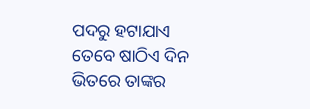ପଦରୁ ହଟାଯାଏ ତେବେ ଷାଠିଏ ଦିନ ଭିତରେ ତାଙ୍କର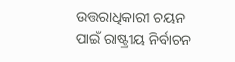ଉତ୍ତରାଧିକାରୀ ଚୟନ ପାଇଁ ରାଷ୍ଟ୍ରୀୟ ନିର୍ବାଚନ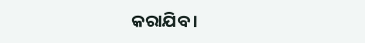କରାଯିବ ।